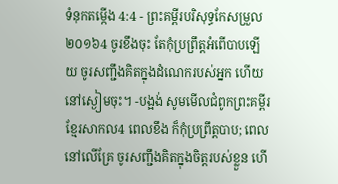ទំនុកតម្កើង 4:4 - ព្រះគម្ពីរបរិសុទ្ធកែសម្រួល ២០១៦4 ចូរខឹងចុះ តែកុំប្រព្រឹត្តអំពើបាបឡើយ ចូរសញ្ជឹងគិតក្នុងដំណេករបស់អ្នក ហើយនៅស្ងៀមចុះ។ -បង្អង់ សូមមើលជំពូកព្រះគម្ពីរខ្មែរសាកល4 ពេលខឹង ក៏កុំប្រព្រឹត្តបាប; ពេលនៅលើគ្រែ ចូរសញ្ជឹងគិតក្នុងចិត្តរបស់ខ្លួន ហើ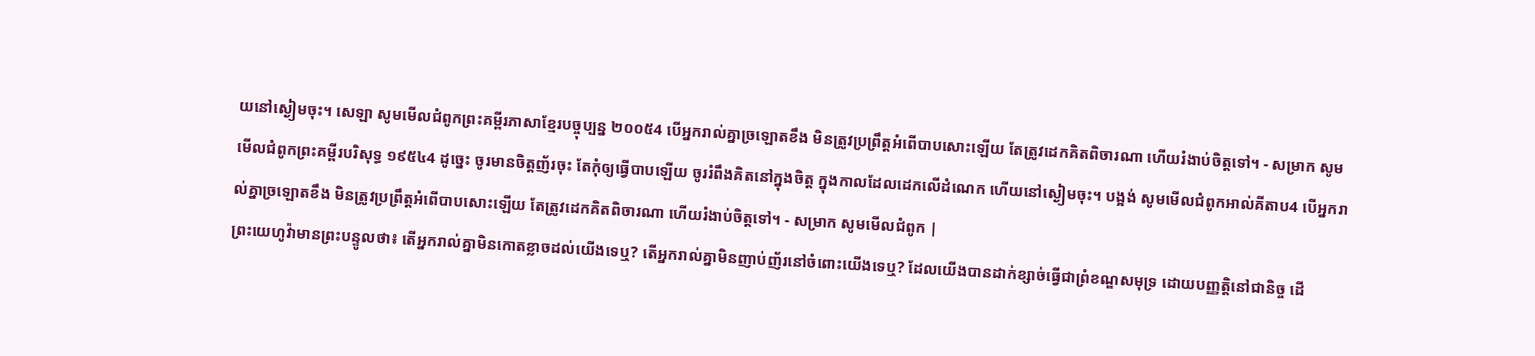យនៅស្ងៀមចុះ។ សេឡា សូមមើលជំពូកព្រះគម្ពីរភាសាខ្មែរបច្ចុប្បន្ន ២០០៥4 បើអ្នករាល់គ្នាច្រឡោតខឹង មិនត្រូវប្រព្រឹត្តអំពើបាបសោះឡើយ តែត្រូវដេកគិតពិចារណា ហើយរំងាប់ចិត្តទៅ។ - សម្រាក សូមមើលជំពូកព្រះគម្ពីរបរិសុទ្ធ ១៩៥៤4 ដូច្នេះ ចូរមានចិត្តញ័រចុះ តែកុំឲ្យធ្វើបាបឡើយ ចូររំពឹងគិតនៅក្នុងចិត្ត ក្នុងកាលដែលដេកលើដំណេក ហើយនៅស្ងៀមចុះ។ បង្អង់ សូមមើលជំពូកអាល់គីតាប4 បើអ្នករាល់គ្នាច្រឡោតខឹង មិនត្រូវប្រព្រឹត្តអំពើបាបសោះឡើយ តែត្រូវដេកគិតពិចារណា ហើយរំងាប់ចិត្តទៅ។ - សម្រាក សូមមើលជំពូក |
ព្រះយេហូវ៉ាមានព្រះបន្ទូលថា៖ តើអ្នករាល់គ្នាមិនកោតខ្លាចដល់យើងទេឬ? តើអ្នករាល់គ្នាមិនញាប់ញ័រនៅចំពោះយើងទេឬ? ដែលយើងបានដាក់ខ្សាច់ធ្វើជាព្រំខណ្ឌសមុទ្រ ដោយបញ្ញត្តិនៅជានិច្ច ដើ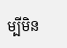ម្បីមិន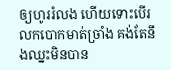ឲ្យហូររំលង ហើយទោះបើរលកបោកមាត់ច្រាំង គង់តែនឹងឈ្នះមិនបាន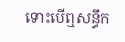ទោះបើឮសន្ធឹក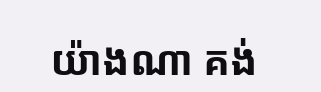យ៉ាងណា គង់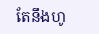តែនឹងហូ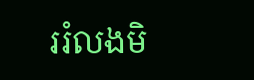ររំលងមិ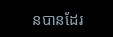នបានដែរ